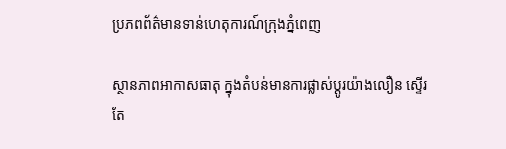ប្រភពព័ត៌មានទាន់ហេតុការណ៍ក្រុងភ្នំពេញ

ស្ថានភាពអាកាសធាតុ ក្នុងតំបន់មានការផ្លាស់ប្តូរយ៉ាងលឿន ស្ទើរតែ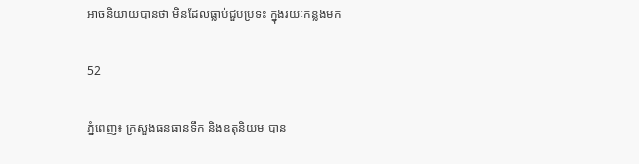អាចនិយាយបានថា មិនដែលធ្លាប់ជួបប្រទះ ក្នុងរយៈកន្លងមក

52

ភ្នំពេញ៖ ក្រសួងធនធានទឹក និងឧតុនិយម បាន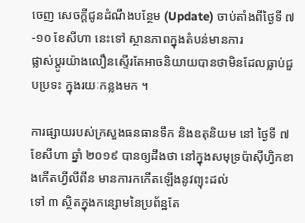ចេញ សេចក្តីជូនដំណឹងបន្ថែម (Update) ចាប់តាំងពីថ្ងៃទី ៧-១០ ខែសីហា នេះទៅ ស្ថានភាពក្នុងតំបន់មានការ
ផ្លាស់ប្តូរយ៉ាងលឿនស្ទើរតែអាចនិយាយបានថាមិនដែលធ្លាប់ជួបប្រទះ ក្នុងរយៈកន្លងមក ។

ការផ្សាយរបស់ក្រសួងធនធានទឹក និងឧតុនិយម នៅ ថ្ងៃទី ៧ ខែសីហា ឆ្នាំ ២០១៩ បានឲ្យដឹងថា នៅក្នុងសមុទ្រប៉ាស៊ីហ្វិកខាងកើតហ្វីលីពីន មានការកកើតឡើងនូវព្យុះដល់
ទៅ ៣ ស្ថិតក្នុងកន្សោមនៃប្រព័ន្ឋតែ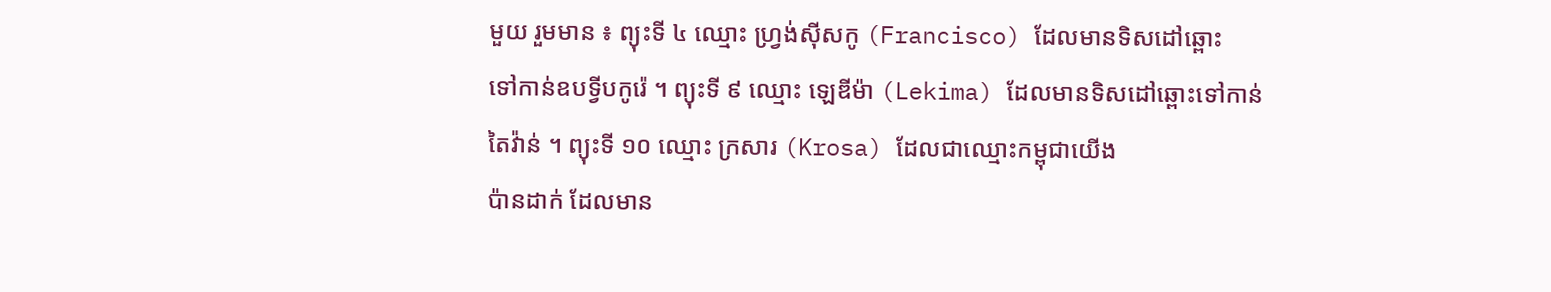មួយ រួមមាន ៖ ព្យុះទី ៤ ឈ្មោះ ហ្វ្រង់ស៊ីសកូ (Francisco) ដែលមានទិសដៅឆ្ពោះ
ទៅកាន់ឧបទ្វីបកូរ៉េ ។ ព្យុះទី ៩ ឈ្មោះ ឡេឌីម៉ា (Lekima) ដែលមានទិសដៅឆ្ពោះទៅកាន់
តៃវ៉ាន់ ។ ព្យុះទី ១០ ឈ្មោះ ក្រសារ (Krosa) ដែលជាឈ្មោះកម្ពុជាយើង
ប៉ានដាក់ ដែលមាន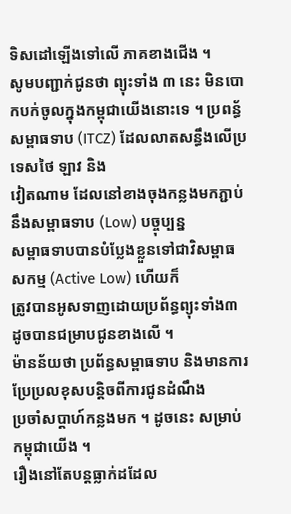ទិសដៅឡើងទៅលើ ភាគខាងជើង ។
សូមបញ្ជាក់ជូនថា ព្យុះទាំង ៣ នេះ មិនបោកបក់ចូលក្នុងកម្ពុជាយើងនោះទេ ។ ប្រពន្ធ័សម្ពាធទាប (ITCZ) ដែលលាតសន្ធឹងលើប្រទេសថៃ ឡាវ និង
វៀតណាម ដែលនៅខាងចុងកន្លងមកភ្ជាប់នឹងសម្ពាធទាប (Low) បច្ចុប្បន្ន
សម្ពាធទាបបានបំប្លែងខ្លួនទៅជាវិសម្ពាធសកម្ម (Active Low) ហើយក៏
ត្រូវបានអូសទាញដោយប្រព័ន្ធព្យុះទាំង៣ ដូចបានជម្រាបជូនខាងលើ ។
ម៉ានន័យថា ប្រព័ន្ធសម្ពាធទាប និងមានការប្រែប្រលខុសបន្តិចពីការជូនដំណឹង
ប្រចាំសប្តាហ៍កន្លងមក ។ ដូចនេះ សម្រាប់កម្ពុជាយើង ។
រឿងនៅតែបន្តធ្លាក់ដដែល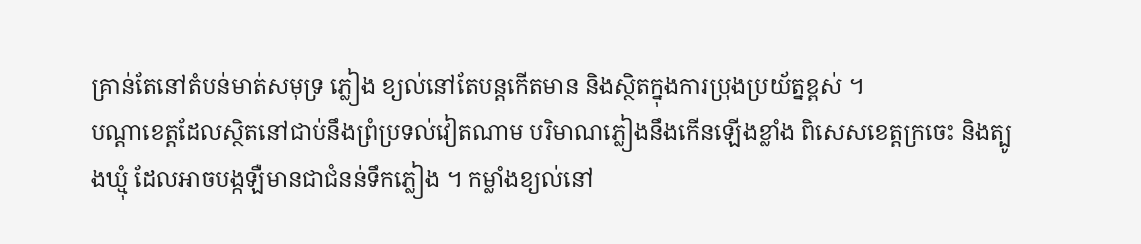គ្រាន់តែនៅតំបន់មាត់សមុទ្រ ភ្លៀង ខ្យល់នៅតែបន្តកើតមាន និងស្ថិតក្នុងការប្រុងប្រយ័ត្នខ្ពស់ ។
បណ្តាខេត្តដែលស្ថិតនៅជាប់នឹងព្រំប្រទល់វៀតណាម បរិមាណភ្លៀងនឹងកើនឡើងខ្លាំង ពិសេសខេត្តក្រចេះ និងត្បូងឃ្មុំ ដែលអាចបង្កឡឺមានជាជំនន់ទឹកភ្លៀង ។ កម្លាំងខ្យល់នៅ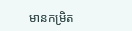មានកម្រិត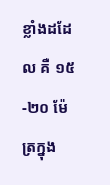ខ្លាំងដដែល គឺ ១៥-២០ ម៉ែត្រក្នុង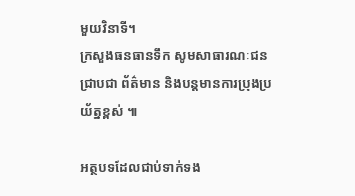មួយវិនាទី។
ក្រសួងធនធានទឹក សូមសាធារណៈជនជ្រាបជា ព័ត៌មាន និងបន្តមានការប្រុងប្រយ័ត្នខ្ពស់ ៕

អត្ថបទដែលជាប់ទាក់ទង